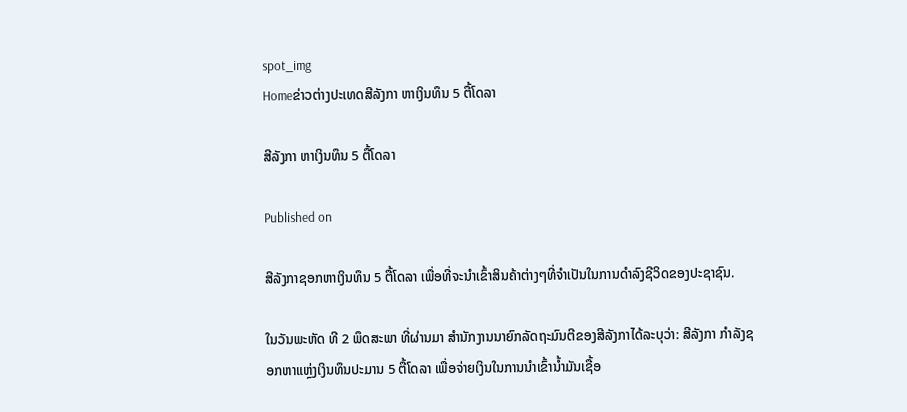spot_img
Homeຂ່າວຕ່າງປະເທດສີລັງກາ ຫາເງິນທຶນ 5 ຕື້ໂດລາ

ສີລັງກາ ຫາເງິນທຶນ 5 ຕື້ໂດລາ

Published on

ສີລັງກາຊອກຫາເງິນທຶນ 5 ຕື້ໂດລາ ເພື່ອທີ່ຈະນໍາເຂົ້າສິນຄ້າຕ່າງໆທີ່ຈຳເປັນໃນການດຳລົງຊີວິດຂອງປະຊາຊົນ.

ໃນວັນພະຫັດ ທີ 2 ພຶດສະພາ ທີ່ຜ່ານມາ ສຳນັກງານນາຍົກລັດຖະມົນຕີຂອງສີລັງກາໄດ້ລະບຸວ່າ: ສີລັງກາ ກຳລັງຊອກຫາແຫຼ່ງເງິນທຶນປະມານ 5 ຕື້ໂດລາ ເພື່ອຈ່າຍເງິນໃນການນໍາເຂົ້ານໍ້າມັນເຊື້ອ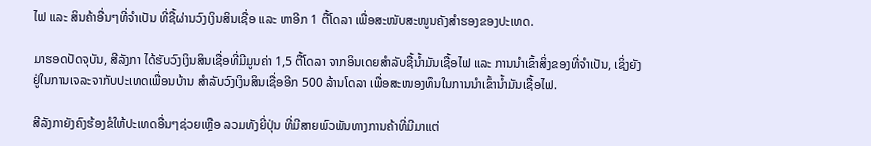ໄຟ ແລະ ສິນຄ້າອື່ນໆທີ່ຈຳເປັນ ທີ່ຊື້ຜ່ານວົງເງິນສິນເຊື່ອ ແລະ ຫາອີກ 1 ຕື້ໂດລາ ເພື່ອສະໜັບສະໜູນຄັງສຳຮອງຂອງປະເທດ.

ມາຮອດປັດຈຸບັນ, ສີລັງກາ ໄດ້ຮັບວົງເງິນສິນເຊື່ອທີ່ມີມູນຄ່າ 1,5 ຕື້ໂດລາ ຈາກອິນເດຍສຳລັບຊື້ນ້ຳມັນເຊື້ອໄຟ ແລະ ການນຳເຂົ້າສິ່ງຂອງທີ່ຈຳເປັນ, ເຊິ່ງຍັງຢູ່ໃນການເຈລະຈາກັບປະເທດເພື່ອນບ້ານ ສໍາລັບວົງເງິນສິນເຊື່ອອີກ 500 ລ້ານໂດລາ ເພື່ອສະໜອງທຶນໃນການນໍາເຂົ້ານໍ້າມັນເຊື້ອໄຟ.

ສີລັງກາຍັງຄົງຮ້ອງຂໍໃຫ້ປະເທດອື່ນໆຊ່ວຍເຫຼືອ ລວມທັງຍີ່ປຸ່ນ ທີ່ມີສາຍພົວພັນທາງການຄ້າທີ່ມີມາແຕ່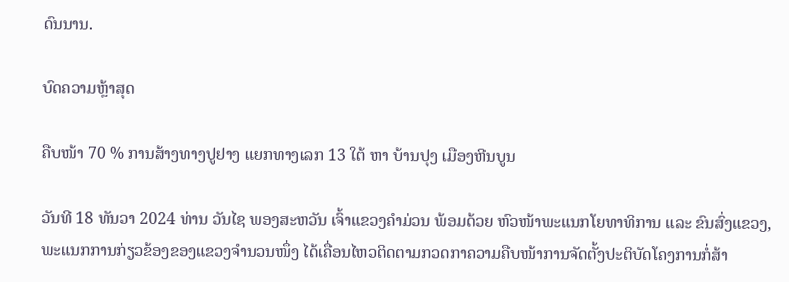ດົນນານ.

ບົດຄວາມຫຼ້າສຸດ

ຄືບໜ້າ 70 % ການສ້າງທາງປູຢາງ ແຍກທາງເລກ 13 ໃຕ້ ຫາ ບ້ານປຸງ ເມືອງຫີນບູນ

ວັນທີ 18 ທັນວາ 2024 ທ່ານ ວັນໄຊ ພອງສະຫວັນ ເຈົ້າແຂວງຄຳມ່ວນ ພ້ອມດ້ວຍ ຫົວໜ້າພະແນກໂຍທາທິການ ແລະ ຂົນສົ່ງແຂວງ, ພະແນກການກ່ຽວຂ້ອງຂອງແຂວງຈໍານວນໜຶ່ງ ໄດ້ເຄື່ອນໄຫວຕິດຕາມກວດກາຄວາມຄືບໜ້າການຈັດຕັ້ງປະຕິບັດໂຄງການກໍ່ສ້າ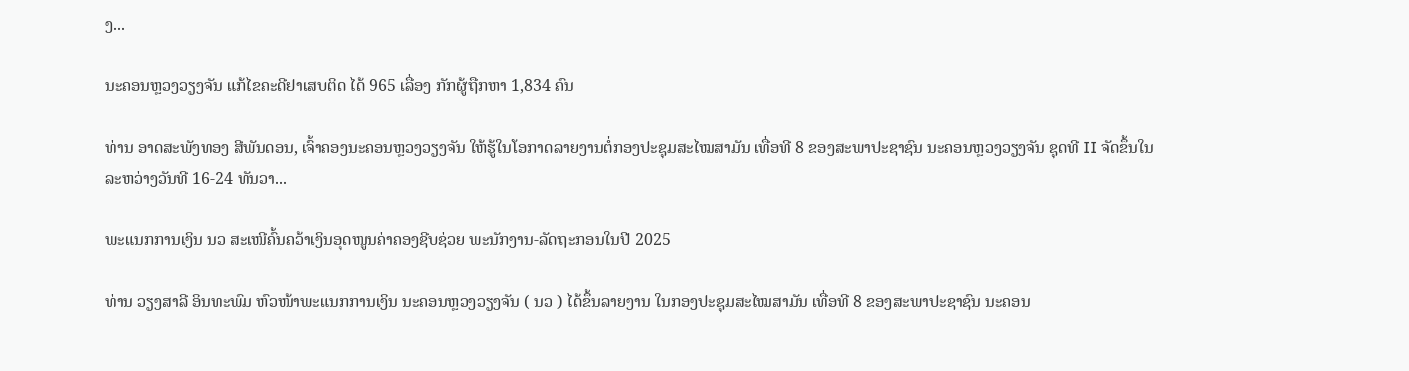ງ...

ນະຄອນຫຼວງວຽງຈັນ ແກ້ໄຂຄະດີຢາເສບຕິດ ໄດ້ 965 ເລື່ອງ ກັກຜູ້ຖືກຫາ 1,834 ຄົນ

ທ່ານ ອາດສະພັງທອງ ສີພັນດອນ, ເຈົ້າຄອງນະຄອນຫຼວງວຽງຈັນ ໃຫ້ຮູ້ໃນໂອກາດລາຍງານຕໍ່ກອງປະຊຸມສະໄໝສາມັນ ເທື່ອທີ 8 ຂອງສະພາປະຊາຊົນ ນະຄອນຫຼວງວຽງຈັນ ຊຸດທີ II ຈັດຂຶ້ນໃນລະຫວ່າງວັນທີ 16-24 ທັນວາ...

ພະແນກການເງິນ ນວ ສະເໜີຄົ້ນຄວ້າເງິນອຸດໜູນຄ່າຄອງຊີບຊ່ວຍ ພະນັກງານ-ລັດຖະກອນໃນປີ 2025

ທ່ານ ວຽງສາລີ ອິນທະພົມ ຫົວໜ້າພະແນກການເງິນ ນະຄອນຫຼວງວຽງຈັນ ( ນວ ) ໄດ້ຂຶ້ນລາຍງານ ໃນກອງປະຊຸມສະໄໝສາມັນ ເທື່ອທີ 8 ຂອງສະພາປະຊາຊົນ ນະຄອນ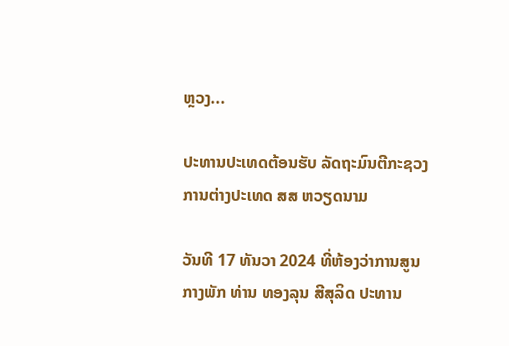ຫຼວງ...

ປະທານປະເທດຕ້ອນຮັບ ລັດຖະມົນຕີກະຊວງການຕ່າງປະເທດ ສສ ຫວຽດນາມ

ວັນທີ 17 ທັນວາ 2024 ທີ່ຫ້ອງວ່າການສູນກາງພັກ ທ່ານ ທອງລຸນ ສີສຸລິດ ປະທານ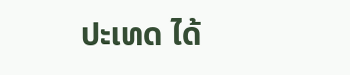ປະເທດ ໄດ້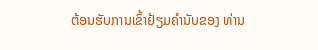ຕ້ອນຮັບການເຂົ້າຢ້ຽມຄຳນັບຂອງ ທ່ານ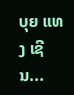ບຸຍ ແທງ ເຊີນ...